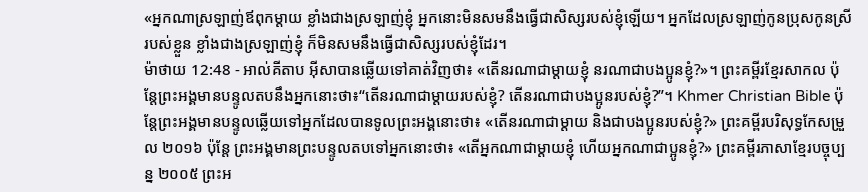«អ្នកណាស្រឡាញ់ឪពុកម្ដាយ ខ្លាំងជាងស្រឡាញ់ខ្ញុំ អ្នកនោះមិនសមនឹងធ្វើជាសិស្សរបស់ខ្ញុំឡើយ។ អ្នកដែលស្រឡាញ់កូនប្រុសកូនស្រីរបស់ខ្លួន ខ្លាំងជាងស្រឡាញ់ខ្ញុំ ក៏មិនសមនឹងធ្វើជាសិស្សរបស់ខ្ញុំដែរ។
ម៉ាថាយ 12:48 - អាល់គីតាប អ៊ីសាបានឆ្លើយទៅគាត់វិញថា៖ «តើនរណាជាម្ដាយខ្ញុំ នរណាជាបងប្អូនខ្ញុំ?»។ ព្រះគម្ពីរខ្មែរសាកល ប៉ុន្តែព្រះអង្គមានបន្ទូលតបនឹងអ្នកនោះថា៖“តើនរណាជាម្ដាយរបស់ខ្ញុំ? តើនរណាជាបងប្អូនរបស់ខ្ញុំ?”។ Khmer Christian Bible ប៉ុន្ដែព្រះអង្គមានបន្ទូលឆ្លើយទៅអ្នកដែលបានទូលព្រះអង្គនោះថា៖ «តើនរណាជាម្ដាយ និងជាបងប្អូនរបស់ខ្ញុំ?» ព្រះគម្ពីរបរិសុទ្ធកែសម្រួល ២០១៦ ប៉ុន្តែ ព្រះអង្គមានព្រះបន្ទូលតបទៅអ្នកនោះថា៖ «តើអ្នកណាជាម្តាយខ្ញុំ ហើយអ្នកណាជាប្អូនខ្ញុំ?» ព្រះគម្ពីរភាសាខ្មែរបច្ចុប្បន្ន ២០០៥ ព្រះអ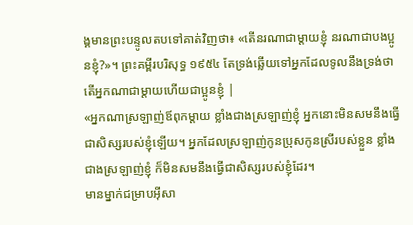ង្គមានព្រះបន្ទូលតបទៅគាត់វិញថា៖ «តើនរណាជាម្ដាយខ្ញុំ នរណាជាបងប្អូនខ្ញុំ?»។ ព្រះគម្ពីរបរិសុទ្ធ ១៩៥៤ តែទ្រង់ឆ្លើយទៅអ្នកដែលទូលនឹងទ្រង់ថា តើអ្នកណាជាម្តាយហើយជាប្អូនខ្ញុំ |
«អ្នកណាស្រឡាញ់ឪពុកម្ដាយ ខ្លាំងជាងស្រឡាញ់ខ្ញុំ អ្នកនោះមិនសមនឹងធ្វើជាសិស្សរបស់ខ្ញុំឡើយ។ អ្នកដែលស្រឡាញ់កូនប្រុសកូនស្រីរបស់ខ្លួន ខ្លាំងជាងស្រឡាញ់ខ្ញុំ ក៏មិនសមនឹងធ្វើជាសិស្សរបស់ខ្ញុំដែរ។
មានម្នាក់ជម្រាបអ៊ីសា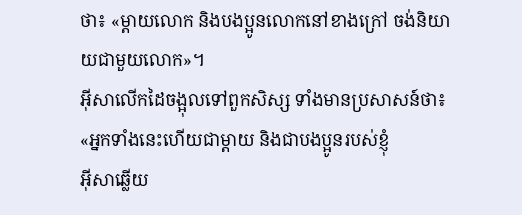ថា៖ «ម្ដាយលោក និងបងប្អូនលោកនៅខាងក្រៅ ចង់និយាយជាមួយលោក»។
អ៊ីសាលើកដៃចង្អុលទៅពួកសិស្ស ទាំងមានប្រសាសន៍ថា៖ «អ្នកទាំងនេះហើយជាម្តាយ និងជាបងប្អូនរបស់ខ្ញុំ
អ៊ីសាឆ្លើយ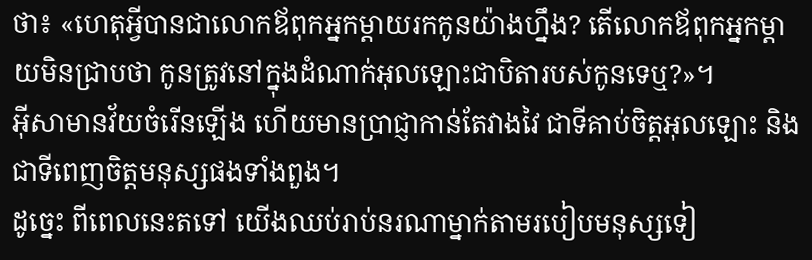ថា៖ «ហេតុអ្វីបានជាលោកឪពុកអ្នកម្ដាយរកកូនយ៉ាងហ្នឹង? តើលោកឪពុកអ្នកម្ដាយមិនជ្រាបថា កូនត្រូវនៅក្នុងដំណាក់អុលឡោះជាបិតារបស់កូនទេឬ?»។
អ៊ីសាមានវ័យចំរើនឡើង ហើយមានប្រាជ្ញាកាន់តែវាងវៃ ជាទីគាប់ចិត្តអុលឡោះ និងជាទីពេញចិត្តមនុស្សផងទាំងពួង។
ដូច្នេះ ពីពេលនេះតទៅ យើងឈប់រាប់នរណាម្នាក់តាមរបៀបមនុស្សទៀ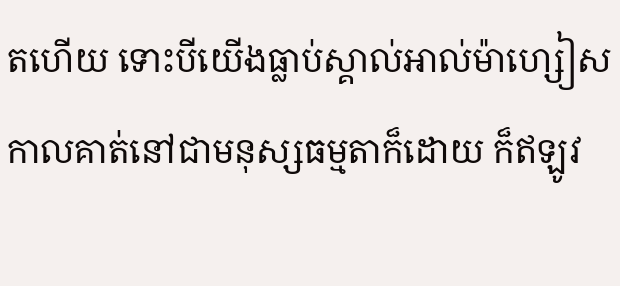តហើយ ទោះបីយើងធ្លាប់ស្គាល់អាល់ម៉ាហ្សៀស កាលគាត់នៅជាមនុស្សធម្មតាក៏ដោយ ក៏ឥឡូវ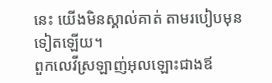នេះ យើងមិនស្គាល់គាត់ តាមរបៀបមុនទៀតឡើយ។
ពួកលេវីស្រឡាញ់អុលឡោះជាងឪ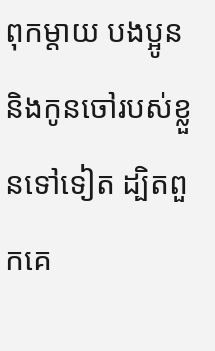ពុកម្តាយ បងប្អូន និងកូនចៅរបស់ខ្លួនទៅទៀត ដ្បិតពួកគេ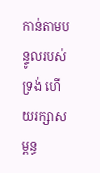កាន់តាមបន្ទូលរបស់ទ្រង់ ហើយរក្សាសម្ពន្ធ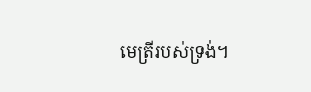មេត្រីរបស់ទ្រង់។